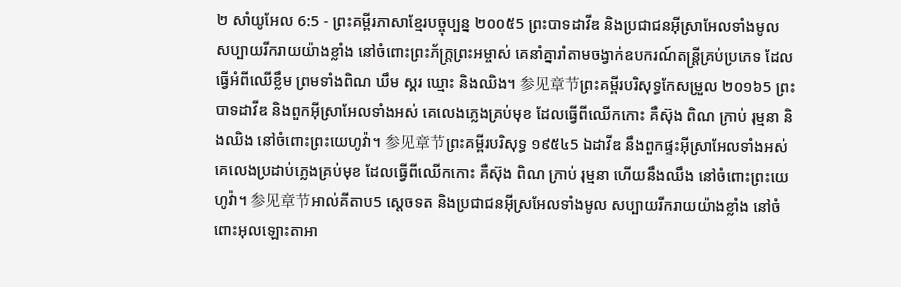២ សាំយូអែល 6:5 - ព្រះគម្ពីរភាសាខ្មែរបច្ចុប្បន្ន ២០០៥5 ព្រះបាទដាវីឌ និងប្រជាជនអ៊ីស្រាអែលទាំងមូល សប្បាយរីករាយយ៉ាងខ្លាំង នៅចំពោះព្រះភ័ក្ត្រព្រះអម្ចាស់ គេនាំគ្នារាំតាមចង្វាក់ឧបករណ៍តន្ត្រីគ្រប់ប្រភេទ ដែលធ្វើអំពីឈើខ្លឹម ព្រមទាំងពិណ ឃឹម ស្គរ ឃ្មោះ និងឈិង។ 参见章节ព្រះគម្ពីរបរិសុទ្ធកែសម្រួល ២០១៦5 ព្រះបាទដាវីឌ និងពួកអ៊ីស្រាអែលទាំងអស់ គេលេងភ្លេងគ្រប់មុខ ដែលធ្វើពីឈើកកោះ គឺស៊ុង ពិណ ក្រាប់ រុម្មនា និងឈិង នៅចំពោះព្រះយេហូវ៉ា។ 参见章节ព្រះគម្ពីរបរិសុទ្ធ ១៩៥៤5 ឯដាវីឌ នឹងពួកផ្ទះអ៊ីស្រាអែលទាំងអស់ គេលេងប្រដាប់ភ្លេងគ្រប់មុខ ដែលធ្វើពីឈើកកោះ គឺស៊ុង ពិណ ក្រាប់ រុម្មនា ហើយនឹងឈឹង នៅចំពោះព្រះយេហូវ៉ា។ 参见章节អាល់គីតាប5 ស្តេចទត និងប្រជាជនអ៊ីស្រអែលទាំងមូល សប្បាយរីករាយយ៉ាងខ្លាំង នៅចំពោះអុលឡោះតាអា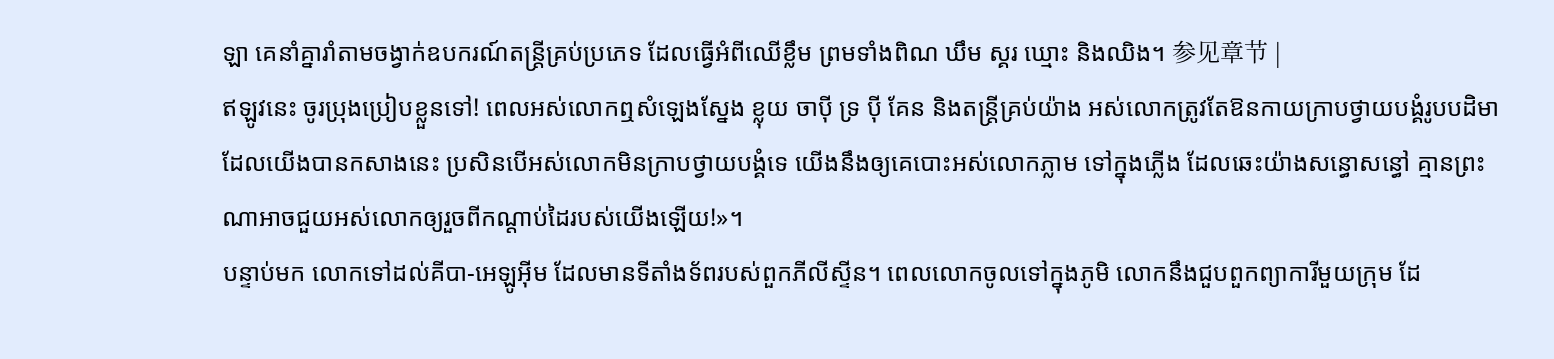ឡា គេនាំគ្នារាំតាមចង្វាក់ឧបករណ៍តន្ត្រីគ្រប់ប្រភេទ ដែលធ្វើអំពីឈើខ្លឹម ព្រមទាំងពិណ ឃឹម ស្គរ ឃ្មោះ និងឈិង។ 参见章节 |
ឥឡូវនេះ ចូរប្រុងប្រៀបខ្លួនទៅ! ពេលអស់លោកឮសំឡេងស្នែង ខ្លុយ ចាប៉ី ទ្រ ប៉ី គែន និងតន្ត្រីគ្រប់យ៉ាង អស់លោកត្រូវតែឱនកាយក្រាបថ្វាយបង្គំរូបបដិមាដែលយើងបានកសាងនេះ ប្រសិនបើអស់លោកមិនក្រាបថ្វាយបង្គំទេ យើងនឹងឲ្យគេបោះអស់លោកភ្លាម ទៅក្នុងភ្លើង ដែលឆេះយ៉ាងសន្ធោសន្ធៅ គ្មានព្រះណាអាចជួយអស់លោកឲ្យរួចពីកណ្ដាប់ដៃរបស់យើងឡើយ!»។
បន្ទាប់មក លោកទៅដល់គីបា-អេឡូអ៊ីម ដែលមានទីតាំងទ័ពរបស់ពួកភីលីស្ទីន។ ពេលលោកចូលទៅក្នុងភូមិ លោកនឹងជួបពួកព្យាការីមួយក្រុម ដែ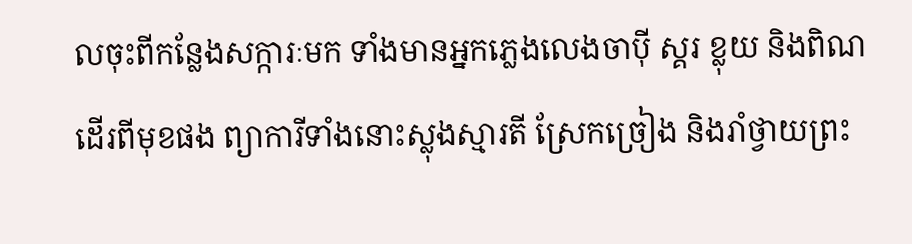លចុះពីកន្លែងសក្ការៈមក ទាំងមានអ្នកភ្លេងលេងចាប៉ី ស្គរ ខ្លុយ និងពិណ ដើរពីមុខផង ព្យាការីទាំងនោះស្លុងស្មារតី ស្រែកច្រៀង និងរាំថ្វាយព្រះ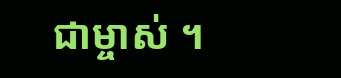ជាម្ចាស់ ។